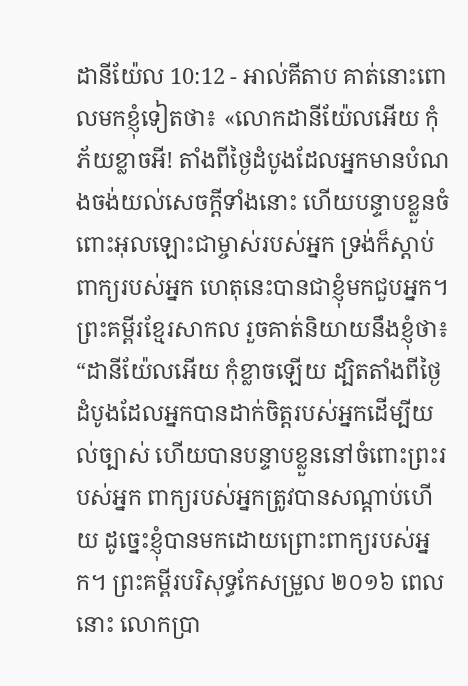ដានីយ៉ែល 10:12 - អាល់គីតាប គាត់នោះពោលមកខ្ញុំទៀតថា៖ «លោកដានីយ៉ែលអើយ កុំភ័យខ្លាចអី! តាំងពីថ្ងៃដំបូងដែលអ្នកមានបំណងចង់យល់សេចក្ដីទាំងនោះ ហើយបន្ទាបខ្លួនចំពោះអុលឡោះជាម្ចាស់របស់អ្នក ទ្រង់ក៏ស្តាប់ពាក្យរបស់អ្នក ហេតុនេះបានជាខ្ញុំមកជួបអ្នក។ ព្រះគម្ពីរខ្មែរសាកល រួចគាត់និយាយនឹងខ្ញុំថា៖ “ដានីយ៉ែលអើយ កុំខ្លាចឡើយ ដ្បិតតាំងពីថ្ងៃដំបូងដែលអ្នកបានដាក់ចិត្តរបស់អ្នកដើម្បីយល់ច្បាស់ ហើយបានបន្ទាបខ្លួននៅចំពោះព្រះរបស់អ្នក ពាក្យរបស់អ្នកត្រូវបានសណ្ដាប់ហើយ ដូច្នេះខ្ញុំបានមកដោយព្រោះពាក្យរបស់អ្នក។ ព្រះគម្ពីរបរិសុទ្ធកែសម្រួល ២០១៦ ពេលនោះ លោកប្រា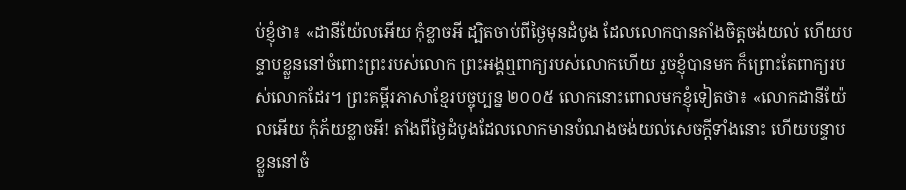ប់ខ្ញុំថា៖ «ដានីយ៉ែលអើយ កុំខ្លាចអី ដ្បិតចាប់ពីថ្ងៃមុនដំបូង ដែលលោកបានតាំងចិត្តចង់យល់ ហើយបន្ទាបខ្លួននៅចំពោះព្រះរបស់លោក ព្រះអង្គឮពាក្យរបស់លោកហើយ រួចខ្ញុំបានមក ក៏ព្រោះតែពាក្យរបស់លោកដែរ។ ព្រះគម្ពីរភាសាខ្មែរបច្ចុប្បន្ន ២០០៥ លោកនោះពោលមកខ្ញុំទៀតថា៖ «លោកដានីយ៉ែលអើយ កុំភ័យខ្លាចអី! តាំងពីថ្ងៃដំបូងដែលលោកមានបំណងចង់យល់សេចក្ដីទាំងនោះ ហើយបន្ទាបខ្លួននៅចំ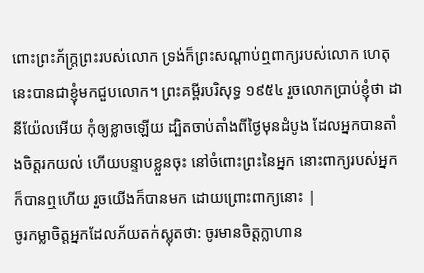ពោះព្រះភ័ក្ត្រព្រះរបស់លោក ទ្រង់ក៏ព្រះសណ្ដាប់ឮពាក្យរបស់លោក ហេតុនេះបានជាខ្ញុំមកជួបលោក។ ព្រះគម្ពីរបរិសុទ្ធ ១៩៥៤ រួចលោកប្រាប់ខ្ញុំថា ដានីយ៉ែលអើយ កុំឲ្យខ្លាចឡើយ ដ្បិតចាប់តាំងពីថ្ងៃមុនដំបូង ដែលអ្នកបានតាំងចិត្តរកយល់ ហើយបន្ទាបខ្លួនចុះ នៅចំពោះព្រះនៃអ្នក នោះពាក្យរបស់អ្នកក៏បានឮហើយ រួចយើងក៏បានមក ដោយព្រោះពាក្យនោះ |
ចូរកម្លាចិត្តអ្នកដែលភ័យតក់ស្លុតថា: ចូរមានចិត្តក្លាហាន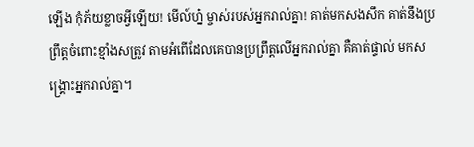ឡើង កុំភ័យខ្លាចអ្វីឡើយ! មើល៍ហ្ន៎ ម្ចាស់របស់អ្នករាល់គ្នា! គាត់មកសងសឹក គាត់នឹងប្រព្រឹត្តចំពោះខ្មាំងសត្រូវ តាមអំពើដែលគេបានប្រព្រឹត្តលើអ្នករាល់គ្នា គឺគាត់ផ្ទាល់ មកសង្គ្រោះអ្នករាល់គ្នា។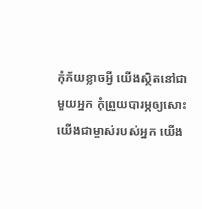កុំភ័យខ្លាចអ្វី យើងស្ថិតនៅជាមួយអ្នក កុំព្រួយបារម្ភឲ្យសោះ យើងជាម្ចាស់របស់អ្នក យើង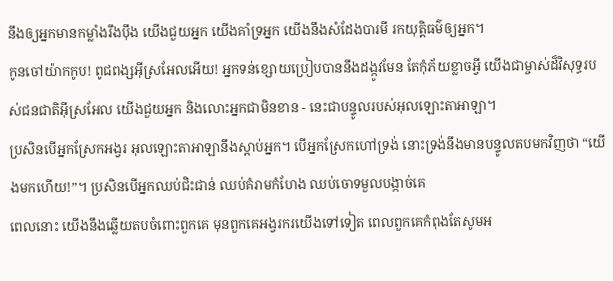នឹងឲ្យអ្នកមានកម្លាំងរឹងប៉ឹង យើងជួយអ្នក យើងគាំទ្រអ្នក យើងនឹងសំដែងបារមី រកយុត្តិធម៌ឲ្យអ្នក។
កូនចៅយ៉ាកកូប! ពូជពង្សអ៊ីស្រអែលអើយ! អ្នកទន់ខ្សោយប្រៀបបាននឹងដង្កូវមែន តែកុំភ័យខ្លាចអ្វី យើងជាម្ចាស់ដ៏វិសុទ្ធរបស់ជនជាតិអ៊ីស្រអែល យើងជួយអ្នក និងលោះអ្នកជាមិនខាន - នេះជាបន្ទូលរបស់អុលឡោះតាអាឡា។
ប្រសិនបើអ្នកស្រែកអង្វរ អុលឡោះតាអាឡានឹងស្តាប់អ្នក។ បើអ្នកស្រែកហៅទ្រង់ នោះទ្រង់នឹងមានបន្ទូលតបមកវិញថា “យើងមកហើយ!”។ ប្រសិនបើអ្នកឈប់ជិះជាន់ ឈប់គំរាមកំហែង ឈប់ចោទមួលបង្កាច់គេ
ពេលនោះ យើងនឹងឆ្លើយតបចំពោះពួកគេ មុនពួកគេអង្វរករយើងទៅទៀត ពេលពួកគេកំពុងតែសូមអ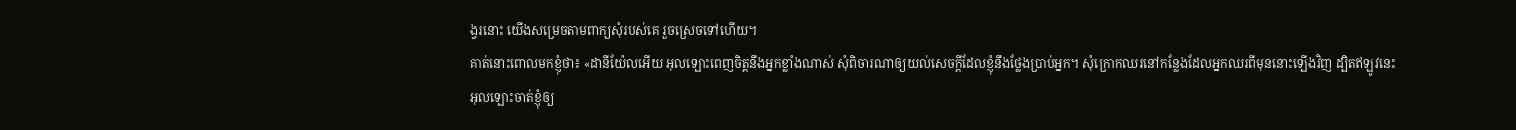ង្វរនោះ យើងសម្រេចតាមពាក្យសុំរបស់គេ រួចស្រេចទៅហើយ។
គាត់នោះពោលមកខ្ញុំថា៖ «ដានីយ៉ែលអើយ អុលឡោះពេញចិត្តនឹងអ្នកខ្លាំងណាស់ សុំពិចារណាឲ្យយល់សេចក្ដីដែលខ្ញុំនឹងថ្លែងប្រាប់អ្នក។ សុំក្រោកឈរនៅកន្លែងដែលអ្នកឈរពីមុននោះឡើងវិញ ដ្បិតឥឡូវនេះ អុលឡោះចាត់ខ្ញុំឲ្យ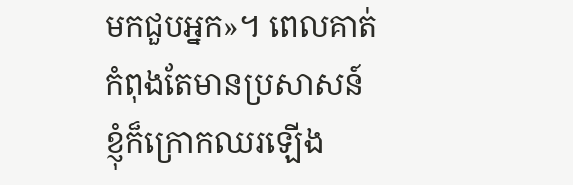មកជួបអ្នក»។ ពេលគាត់កំពុងតែមានប្រសាសន៍ខ្ញុំក៏ក្រោកឈរឡើង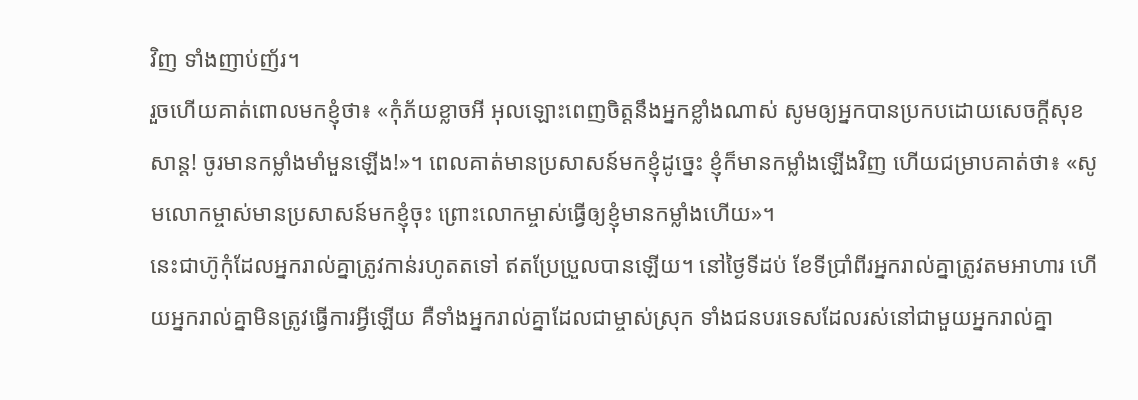វិញ ទាំងញាប់ញ័រ។
រួចហើយគាត់ពោលមកខ្ញុំថា៖ «កុំភ័យខ្លាចអី អុលឡោះពេញចិត្តនឹងអ្នកខ្លាំងណាស់ សូមឲ្យអ្នកបានប្រកបដោយសេចក្ដីសុខសាន្ត! ចូរមានកម្លាំងមាំមួនឡើង!»។ ពេលគាត់មានប្រសាសន៍មកខ្ញុំដូច្នេះ ខ្ញុំក៏មានកម្លាំងឡើងវិញ ហើយជម្រាបគាត់ថា៖ «សូមលោកម្ចាស់មានប្រសាសន៍មកខ្ញុំចុះ ព្រោះលោកម្ចាស់ធ្វើឲ្យខ្ញុំមានកម្លាំងហើយ»។
នេះជាហ៊ូកុំដែលអ្នករាល់គ្នាត្រូវកាន់រហូតតទៅ ឥតប្រែប្រួលបានឡើយ។ នៅថ្ងៃទីដប់ ខែទីប្រាំពីរអ្នករាល់គ្នាត្រូវតមអាហារ ហើយអ្នករាល់គ្នាមិនត្រូវធ្វើការអ្វីឡើយ គឺទាំងអ្នករាល់គ្នាដែលជាម្ចាស់ស្រុក ទាំងជនបរទេសដែលរស់នៅជាមួយអ្នករាល់គ្នា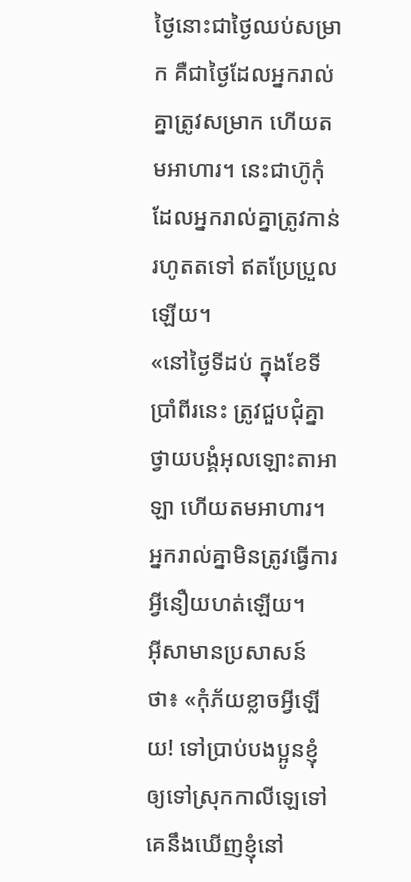ថ្ងៃនោះជាថ្ងៃឈប់សម្រាក គឺជាថ្ងៃដែលអ្នករាល់គ្នាត្រូវសម្រាក ហើយតមអាហារ។ នេះជាហ៊ូកុំដែលអ្នករាល់គ្នាត្រូវកាន់រហូតតទៅ ឥតប្រែប្រួលឡើយ។
«នៅថ្ងៃទីដប់ ក្នុងខែទីប្រាំពីរនេះ ត្រូវជួបជុំគ្នាថ្វាយបង្គំអុលឡោះតាអាឡា ហើយតមអាហារ។ អ្នករាល់គ្នាមិនត្រូវធ្វើការអ្វីនឿយហត់ឡើយ។
អ៊ីសាមានប្រសាសន៍ថា៖ «កុំភ័យខ្លាចអ្វីឡើយ! ទៅប្រាប់បងប្អូនខ្ញុំឲ្យទៅស្រុកកាលីឡេទៅ គេនឹងឃើញខ្ញុំនៅ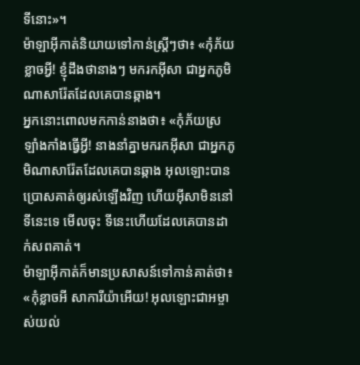ទីនោះ»។
ម៉ាឡាអ៊ីកាត់និយាយទៅកាន់ស្ដ្រីៗថា៖ «កុំភ័យខ្លាចអ្វី! ខ្ញុំដឹងថានាងៗ មករកអ៊ីសា ជាអ្នកភូមិណាសារ៉ែតដែលគេបានឆ្កាង។
អ្នកនោះពោលមកកាន់នាងថា៖ «កុំភ័យស្រឡាំងកាំងធ្វើអ្វី! នាងនាំគ្នាមករកអ៊ីសា ជាអ្នកភូមិណាសារ៉ែតដែលគេបានឆ្កាង អុលឡោះបានប្រោសគាត់ឲ្យរស់ឡើងវិញ ហើយអ៊ីសាមិននៅទីនេះទេ មើលចុះ ទីនេះហើយដែលគេបានដាក់សពគាត់។
ម៉ាឡាអ៊ីកាត់ក៏មានប្រសាសន៍ទៅកាន់គាត់ថា៖ «កុំខ្លាចអី សាការីយ៉ាអើយ! អុលឡោះជាអម្ចាស់យល់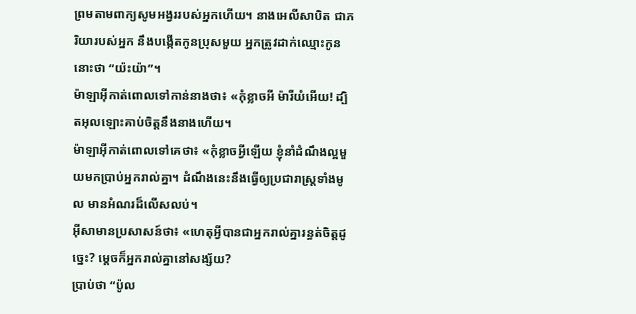ព្រមតាមពាក្យសូមអង្វររបស់អ្នកហើយ។ នាងអេលីសាបិត ជាភរិយារបស់អ្នក នឹងបង្កើតកូនប្រុសមួយ អ្នកត្រូវដាក់ឈ្មោះកូននោះថា “យ៉ះយ៉ា”។
ម៉ាឡាអ៊ីកាត់ពោលទៅកាន់នាងថា៖ «កុំខ្លាចអី ម៉ារីយំអើយ! ដ្បិតអុលឡោះគាប់ចិត្តនឹងនាងហើយ។
ម៉ាឡាអ៊ីកាត់ពោលទៅគេថា៖ «កុំខ្លាចអ្វីឡើយ ខ្ញុំនាំដំណឹងល្អមួយមកប្រាប់អ្នករាល់គ្នា។ ដំណឹងនេះនឹងធ្វើឲ្យប្រជារាស្ដ្រទាំងមូល មានអំណរដ៏លើសលប់។
អ៊ីសាមានប្រសាសន៍ថា៖ «ហេតុអ្វីបានជាអ្នករាល់គ្នារន្ធត់ចិត្ដដូច្នេះ? ម្ដេចក៏អ្នករាល់គ្នានៅសង្ស័យ?
ប្រាប់ថា “ប៉ូល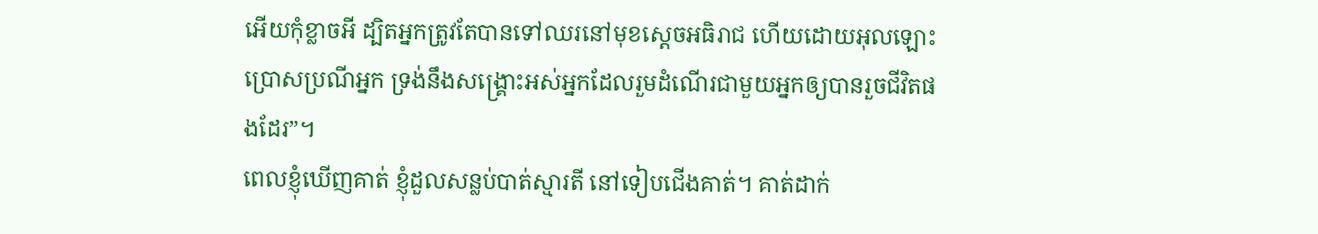អើយកុំខ្លាចអី ដ្បិតអ្នកត្រូវតែបានទៅឈរនៅមុខស្តេចអធិរាជ ហើយដោយអុលឡោះប្រោសប្រណីអ្នក ទ្រង់នឹងសង្គ្រោះអស់អ្នកដែលរួមដំណើរជាមួយអ្នកឲ្យបានរួចជីវិតផងដែរ”។
ពេលខ្ញុំឃើញគាត់ ខ្ញុំដួលសន្លប់បាត់ស្មារតី នៅទៀបជើងគាត់។ គាត់ដាក់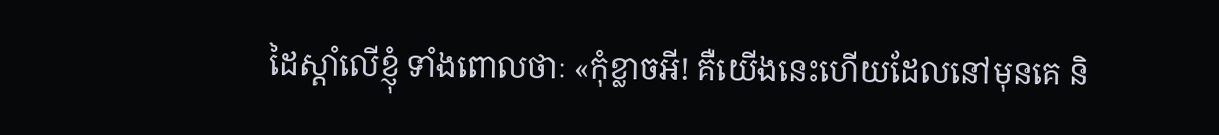ដៃស្ដាំលើខ្ញុំ ទាំងពោលថាៈ «កុំខ្លាចអី! គឺយើងនេះហើយដែលនៅមុនគេ និ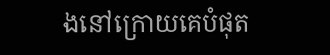ងនៅក្រោយគេបំផុត